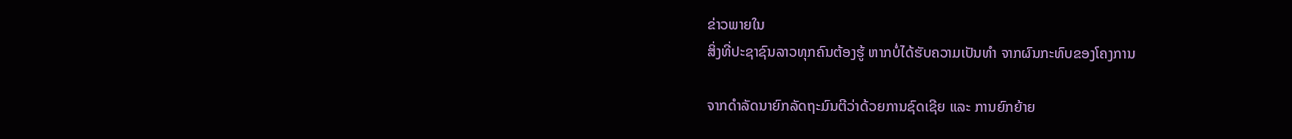ຂ່າວພາຍໃນ
ສິ່ງທີ່ປະຊາຊົນລາວທຸກຄົນຕ້ອງຮູ້ ຫາກບໍ່ໄດ້ຮັບຄວາມເປັນທຳ ຈາກຜົນກະທົບຂອງໂຄງການ

ຈາກດຳລັດນາຍົກລັດຖະມົນຕີວ່າດ້ວຍການຊົດເຊີຍ ແລະ ການຍົກຍ້າຍ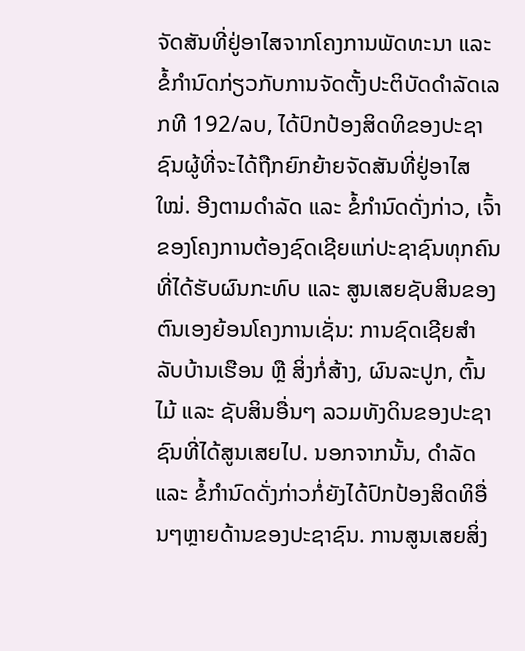ຈັດສັນທີ່ຢູ່ອາໄສຈາກໂຄງການພັດທະນາ ແລະ ຂໍ້ກຳນົດກ່ຽວກັບການຈັດຕັ້ງປະຕິບັດດຳລັດເລກທີ 192/ລບ, ໄດ້ປົກປ້ອງສິດທິຂອງປະຊາຊົນຜູ້ທີ່ຈະໄດ້ຖືກຍົກຍ້າຍຈັດສັນທີ່ຢູ່ອາໄສໃໝ່. ອີງຕາມດຳລັດ ແລະ ຂໍ້ກຳນົດດັ່ງກ່າວ, ເຈົ້າຂອງໂຄງການຕ້ອງຊົດເຊີຍແກ່ປະຊາຊົນທຸກຄົນທີ່ໄດ້ຮັບຜົນກະທົບ ແລະ ສູນເສຍຊັບສິນຂອງຕົນເອງຍ້ອນໂຄງການເຊັ່ນ: ການຊົດເຊີຍສຳລັບບ້ານເຮືອນ ຫຼື ສິ່ງກໍ່ສ້າງ, ຜົນລະປູກ, ຕົ້ນໄມ້ ແລະ ຊັບສິນອື່ນໆ ລວມທັງດິນຂອງປະຊາຊົນທີ່ໄດ້ສູນເສຍໄປ. ນອກຈາກນັ້ນ, ດຳລັດ ແລະ ຂໍ້ກຳນົດດັ່ງກ່າວກໍ່ຍັງໄດ້ປົກປ້ອງສິດທິອື່ນໆຫຼາຍດ້ານຂອງປະຊາຊົນ. ການສູນເສຍສິ່ງ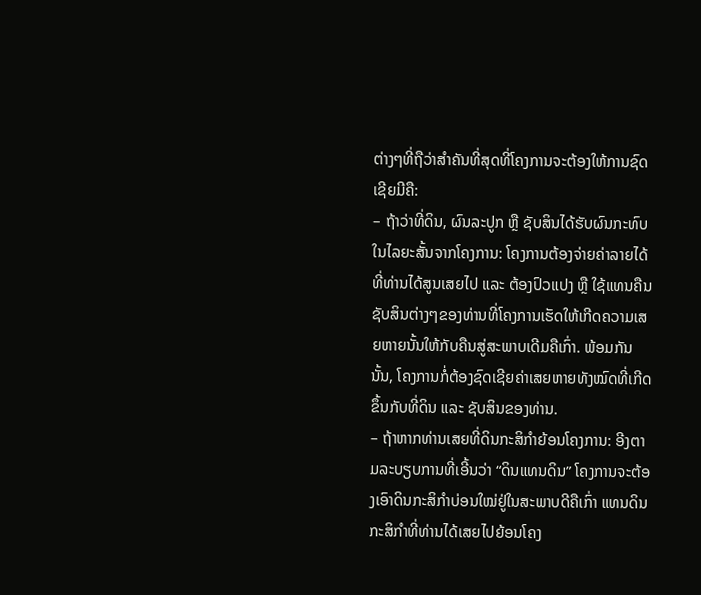ຕ່າງໆທີ່ຖືວ່າສຳຄັນທີ່ສຸດທີ່ໂຄງການຈະຕ້ອງໃຫ້ການຊົດເຊີຍມີຄື:
– ຖ້າວ່າທີ່ດິນ, ຜົນລະປູກ ຫຼື ຊັບສິນໄດ້ຮັບຜົນກະທົບໃນໄລຍະສັ້ນຈາກໂຄງການ: ໂຄງການຕ້ອງຈ່າຍຄ່າລາຍໄດ້ທີ່ທ່ານໄດ້ສູນເສຍໄປ ແລະ ຕ້ອງປົວແປງ ຫຼື ໃຊ້ແທນຄືນຊັບສິນຕ່າງໆຂອງທ່ານທີ່ໂຄງການເຮັດໃຫ້ເກີດຄວາມເສຍຫາຍນັ້ນໃຫ້ກັບຄືນສູ່ສະພາບເດີມຄືເກົ່າ. ພ້ອມກັນນັ້ນ, ໂຄງການກໍ່ຕ້ອງຊົດເຊີຍຄ່າເສຍຫາຍທັງໝົດທີ່ເກີດຂຶ້ນກັບທີ່ດິນ ແລະ ຊັບສິນຂອງທ່ານ.
– ຖ້າຫາກທ່ານເສຍທີ່ດິນກະສິກຳຍ້ອນໂຄງການ: ອີງຕາມລະບຽບການທີ່ເອີ້ນວ່າ “ດິນແທນດິນ” ໂຄງການຈະຕ້ອງເອົາດິນກະສິກຳບ່ອນໃໝ່ຢູ່ໃນສະພາບດີຄືເກົ່າ ແທນດິນກະສິກຳທີ່ທ່ານໄດ້ເສຍໄປຍ້ອນໂຄງ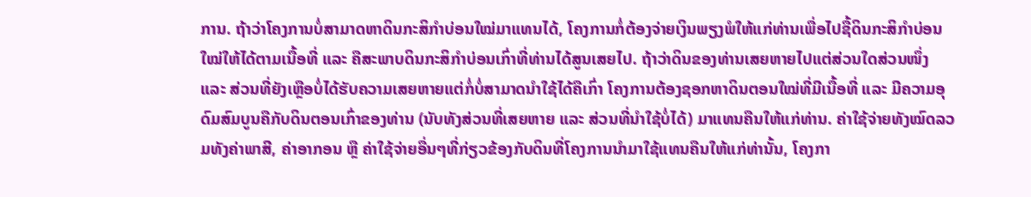ການ. ຖ້າວ່າໂຄງການບໍ່ສາມາດຫາດິນກະສິກຳບ່ອນໃໝ່ມາແທນໄດ້, ໂຄງການກໍ່ຕ້ອງຈ່າຍເງິນພຽງພໍໃຫ້ແກ່ທ່ານເພື່ອໄປຊື້ດິນກະສິກຳບ່ອນໃໝ່ໃຫ້ໄດ້ຕາມເນື້ອທີ່ ແລະ ຄືສະພາບດິນກະສິກຳບ່ອນເກົ່າທີ່ທ່ານໄດ້ສູນເສຍໄປ. ຖ້າວ່າດິນຂອງທ່ານເສຍຫາຍໄປແຕ່ສ່ວນໃດສ່ວນໜຶ່ງ ແລະ ສ່ວນທີ່ຍັງເຫຼືອບໍ່ໄດ້ຮັບຄວາມເສຍຫາຍແຕ່ກໍ່ບໍ່ສາມາດນຳໃຊ້ໄດ້ຄືເກົ່າ ໂຄງການຕ້ອງຊອກຫາດິນຕອນໃໝ່ທີ່ມີເນື້ອທີ່ ແລະ ມີຄວາມອຸດົມສົມບູນຄືກັບດິນຕອນເກົ່າຂອງທ່ານ (ນັບທັງສ່ວນທີ່ເສຍຫາຍ ແລະ ສ່ວນທີ່ນຳໃຊ້ບໍ່ໄດ້) ມາແທນຄືນໃຫ້ແກ່ທ່ານ. ຄ່າໃຊ້ຈ່າຍທັງໝົດລວມທັງຄ່າພາສີ, ຄ່າອາກອນ ຫຼື ຄ່າໃຊ້ຈ່າຍອື່ນໆທີ່ກ່ຽວຂ້ອງກັບດິນທີ່ໂຄງການນຳມາໃຊ້ແທນຄືນໃຫ້ແກ່ທ່ານັ້ນ, ໂຄງກາ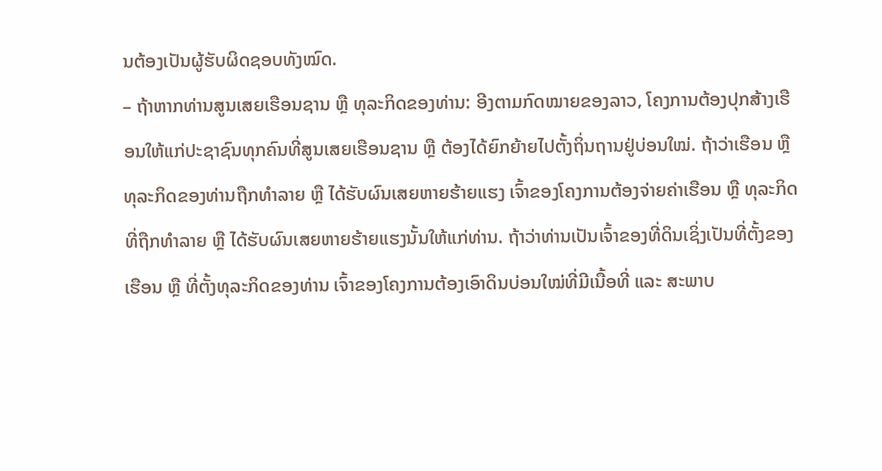ນຕ້ອງເປັນຜູ້ຮັບຜິດຊອບທັງໝົດ.
– ຖ້າຫາກທ່ານສູນເສຍເຮືອນຊານ ຫຼື ທຸລະກິດຂອງທ່ານ: ອີງຕາມກົດໝາຍຂອງລາວ, ໂຄງການຕ້ອງປຸກສ້າງເຮືອນໃຫ້ແກ່ປະຊາຊົນທຸກຄົນທີ່ສູນເສຍເຮືອນຊານ ຫຼື ຕ້ອງໄດ້ຍົກຍ້າຍໄປຕັ້ງຖິ່ນຖານຢູ່ບ່ອນໃໝ່. ຖ້າວ່າເຮືອນ ຫຼື ທຸລະກິດຂອງທ່ານຖືກທຳລາຍ ຫຼື ໄດ້ຮັບຜົນເສຍຫາຍຮ້າຍແຮງ ເຈົ້າຂອງໂຄງການຕ້ອງຈ່າຍຄ່າເຮືອນ ຫຼື ທຸລະກິດທີ່ຖືກທຳລາຍ ຫຼື ໄດ້ຮັບຜົນເສຍຫາຍຮ້າຍແຮງນັ້ນໃຫ້ແກ່ທ່ານ. ຖ້າວ່າທ່ານເປັນເຈົ້າຂອງທີ່ດິນເຊິ່ງເປັນທີ່ຕັ້ງຂອງເຮືອນ ຫຼື ທີ່ຕັ້ງທຸລະກິດຂອງທ່ານ ເຈົ້າຂອງໂຄງການຕ້ອງເອົາດິນບ່ອນໃໝ່ທີ່ມີເນື້ອທີ່ ແລະ ສະພາບ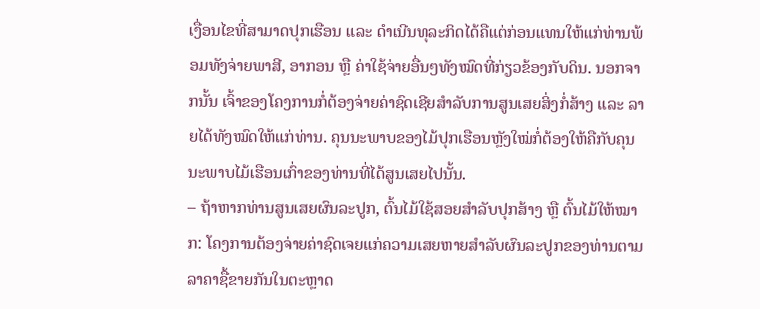ເງື່ອນໄຂທີ່ສາມາດປຸກເຮືອນ ແລະ ດຳເນີນທຸລະກິດໄດ້ຄືແຕ່ກ່ອນແທນໃຫ້ແກ່ທ່ານພ້ອມທັງຈ່າຍພາສີ, ອາກອນ ຫຼື ຄ່າໃຊ້ຈ່າຍອື່ນໆທັງໝົດທີ່ກ່ຽວຂ້ອງກັບດິນ. ນອກຈາກນັ້ນ ເຈົ້າຂອງໂຄງການກໍ່ຕ້ອງຈ່າຍຄ່າຊົດເຊີຍສຳລັບການສູນເສຍສິ່ງກໍ່ສ້າງ ແລະ ລາຍໄດ້ທັງໝົດໃຫ້ແກ່ທ່ານ. ຄຸນນະພາບຂອງໄມ້ປຸກເຮືອນຫຼັງໃໝ່ກໍ່ຕ້ອງໃຫ້ຄືກັບຄຸນນະພາບໄມ້ເຮືອນເກົ່າຂອງທ່ານທີ່ໄດ້ສູນເສຍໄປນັ້ນ.
– ຖ້າຫາກທ່ານສູນເສຍຜົນລະປູກ, ຕົ້ນໄມ້ໃຊ້ສອຍສຳລັບປຸກສ້າງ ຫຼື ຕົ້ນໄມ້ໃຫ້ໝາກ: ໂຄງການຕ້ອງຈ່າຍຄ່າຊົດເຈຍແກ່ຄວາມເສຍຫາຍສຳລັບຜົນລະປູກຂອງທ່ານຕາມລາຄາຊື້ຂາຍກັນໃນຕະຫຼາດ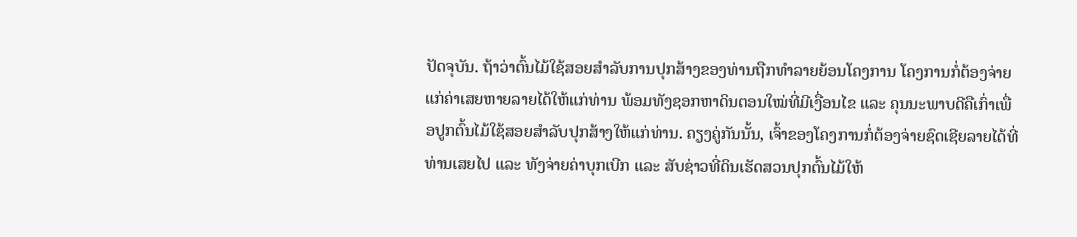ປັດຈຸບັນ. ຖ້າວ່າຕົ້ນໄມ້ໃຊ້ສອຍສຳລັບການປຸກສ້າງຂອງທ່ານຖືກທຳລາຍຍ້ອນໂຄງການ ໂຄງການກໍ່ຕ້ອງຈ່າຍແກ່ຄ່າເສຍຫາຍລາຍໄດ້ໃຫ້ແກ່ທ່ານ ພ້ອມທັງຊອກຫາດິນຕອນໃໝ່ທີ່ມີເງື່ອນໄຂ ແລະ ຄຸນນະພາບດີຄືເກົ່າເພື່ອປູກຕົ້ນໄມ້ໃຊ້ສອຍສຳລັບປຸກສ້າງໃຫ້ແກ່ທ່ານ. ຄຽງຄູ່ກັນນັ້ນ, ເຈົ້າຂອງໂຄງການກໍ່ຕ້ອງຈ່າຍຊົດເຊີຍລາຍໄດ້ທີ່ທ່ານເສຍໄປ ແລະ ທັງຈ່າຍຄ່າບຸກເບີກ ແລະ ສັບຊ່າວທີ່ດິນເຮັດສວນປຸກຕົ້ນໄມ້ໃຫ້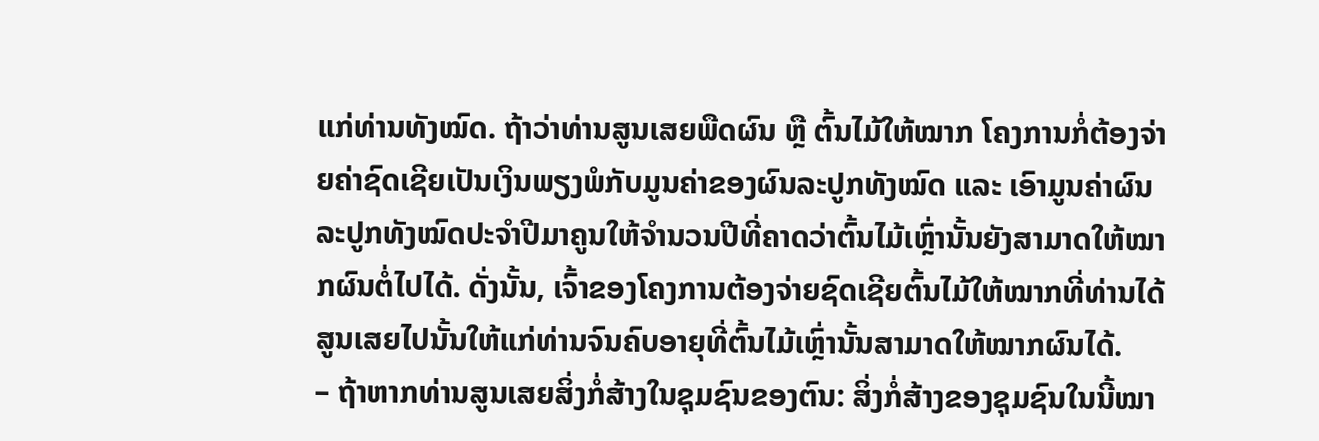ແກ່ທ່ານທັງໝົດ. ຖ້າວ່າທ່ານສູນເສຍພືດຜົນ ຫຼື ຕົ້ນໄມ້ໃຫ້ໝາກ ໂຄງການກໍ່ຕ້ອງຈ່າຍຄ່າຊົດເຊີຍເປັນເງິນພຽງພໍກັບມູນຄ່າຂອງຜົນລະປູກທັງໝົດ ແລະ ເອົາມູນຄ່າຜົນລະປູກທັງໝົດປະຈຳປີມາຄູນໃຫ້ຈຳນວນປີທີ່ຄາດວ່າຕົ້ນໄມ້ເຫຼົ່ານັ້ນຍັງສາມາດໃຫ້ໝາກຜົນຕໍ່ໄປໄດ້. ດັ່ງນັ້ນ, ເຈົ້າຂອງໂຄງການຕ້ອງຈ່າຍຊົດເຊີຍຕົ້ນໄມ້ໃຫ້ໝາກທີ່ທ່ານໄດ້ສູນເສຍໄປນັ້ນໃຫ້ແກ່ທ່ານຈົນຄົບອາຍຸທີ່ຕົ້ນໄມ້ເຫຼົ່ານັ້ນສາມາດໃຫ້ໝາກຜົນໄດ້.
– ຖ້າຫາກທ່ານສູນເສຍສິ່ງກໍ່ສ້າງໃນຊຸມຊົນຂອງຕົນ: ສິ່ງກໍ່ສ້າງຂອງຊຸມຊົນໃນນີ້ໝາ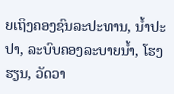ຍເຖິງຄອງຊົນລະປະທານ, ນ້ຳປະປາ, ລະບົບຄອງລະບາຍນ້ຳ, ໂຮງຮຽນ, ວັດວາ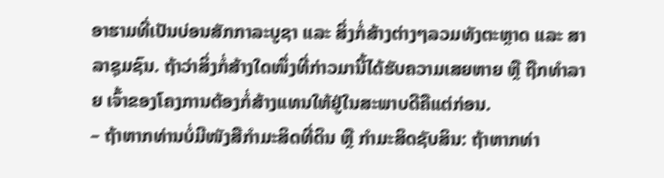ອາຮາມທີ່ເປັນບ່ອນສັກກາລະບູຊາ ແລະ ສິ່ງກໍ່ສ້າງຕ່າງໆລວມທັງຕະຫຼາດ ແລະ ສາລາຊຸມຊົນ. ຖ້າວ່າສິ່ງກໍ່ສ້າງໃດໜຶ່ງທີ່ກ່າວມານີ້ໄດ້ຮັບຄວາມເສຍຫາຍ ຫຼື ຖືກທຳລາຍ ເຈົ້າຂອງໂຄງການຕ້ອງກໍ່ສ້າງແທນໃຫ້ຢູ່ໃນສະພາບດີຄືແຕ່ກ່ອນ.
– ຖ້າຫາກທ່ານບໍ່ມີໜັງສືກຳມະສິດທີ່ດິນ ຫຼື ກຳມະສິດຊັບສິນ: ຖ້າຫາກທ່າ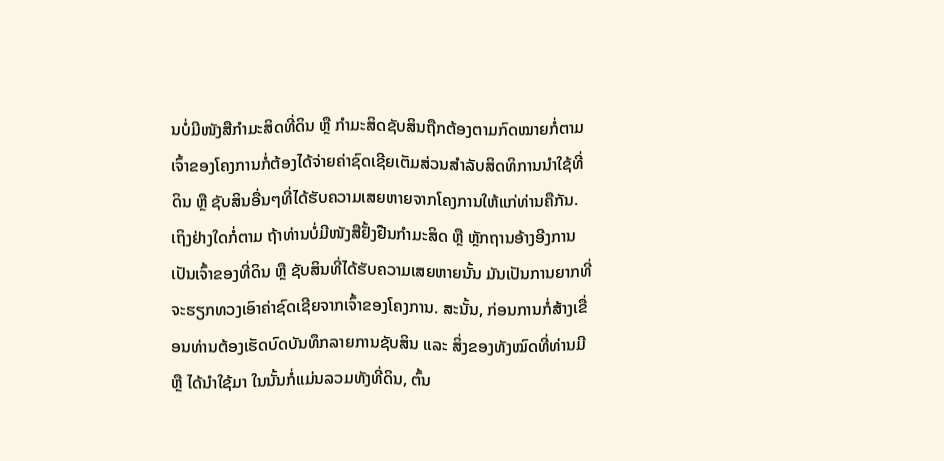ນບໍ່ມີໜັງສືກຳມະສິດທີ່ດິນ ຫຼື ກຳມະສິດຊັບສິນຖືກຕ້ອງຕາມກົດໝາຍກໍ່ຕາມ ເຈົ້າຂອງໂຄງການກໍ່ຕ້ອງໄດ້ຈ່າຍຄ່າຊົດເຊີຍເຕັມສ່ວນສຳລັບສິດທິການນຳໃຊ້ທີ່ດິນ ຫຼື ຊັບສິນອື່ນໆທີ່ໄດ້ຮັບຄວາມເສຍຫາຍຈາກໂຄງການໃຫ້ແກ່ທ່ານຄືກັນ. ເຖິງຢ່າງໃດກໍ່ຕາມ ຖ້າທ່ານບໍ່ມີໜັງສືຢັ້ງຢືນກຳມະສິດ ຫຼື ຫຼັກຖານອ້າງອີງການເປັນເຈົ້າຂອງທີ່ດິນ ຫຼື ຊັບສິນທີ່ໄດ້ຮັບຄວາມເສຍຫາຍນັ້ນ ມັນເປັນການຍາກທີ່ຈະຮຽກທວງເອົາຄ່າຊົດເຊີຍຈາກເຈົ້າຂອງໂຄງການ. ສະນັ້ນ, ກ່ອນການກໍ່ສ້າງເຂື່ອນທ່ານຕ້ອງເຮັດບົດບັນທຶກລາຍການຊັບສິນ ແລະ ສິ່ງຂອງທັງໝົດທີ່ທ່ານມີ ຫຼື ໄດ້ນຳໃຊ້ມາ ໃນນັ້ນກໍ່ແມ່ນລວມທັງທີ່ດິນ, ຕົ້ນ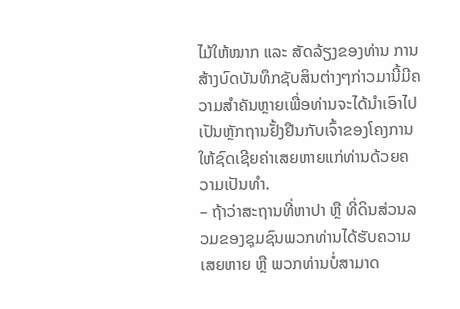ໄມ້ໃຫ້ໝາກ ແລະ ສັດລ້ຽງຂອງທ່ານ ການສ້າງບົດບັນທຶກຊັບສິນຕ່າງໆກ່າວມານີ້ມີຄວາມສຳຄັນຫຼາຍເພື່ອທ່ານຈະໄດ້ນຳເອົາໄປເປັນຫຼັກຖານຢັ້ງຢືນກັບເຈົ້າຂອງໂຄງການໃຫ້ຊົດເຊີຍຄ່າເສຍຫາຍແກ່ທ່ານດ້ວຍຄວາມເປັນທຳ.
– ຖ້າວ່າສະຖານທີ່ຫາປາ ຫຼື ທີ່ດິນສ່ວນລວມຂອງຊຸມຊົນພວກທ່ານໄດ້ຮັບຄວາມເສຍຫາຍ ຫຼື ພວກທ່ານບໍ່ສາມາດ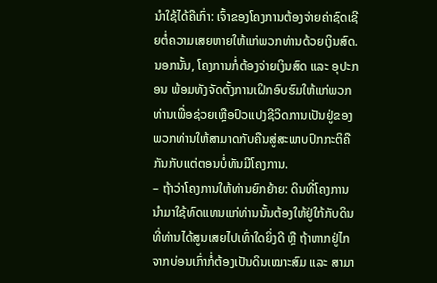ນຳໃຊ້ໄດ້ຄືເກົ່າ: ເຈົ້າຂອງໂຄງການຕ້ອງຈ່າຍຄ່າຊົດເຊີຍຕໍ່ຄວາມເສຍຫາຍໃຫ້ແກ່ພວກທ່ານດ້ວຍເງິນສົດ. ນອກນັ້ນ, ໂຄງການກໍ່ຕ້ອງຈ່າຍເງິນສົດ ແລະ ອຸປະກອນ ພ້ອມທັງຈັດຕັ້ງການເຝິກອົບຮົມໃຫ້ແກ່ພວກທ່ານເພື່ອຊ່ວຍເຫຼືອປົວແປງຊີວິດການເປັນຢູ່ຂອງພວກທ່ານໃຫ້ສາມາດກັບຄືນສູ່ສະພາບປົກກະຕິຄືກັນກັບແຕ່ຕອນບໍ່ທັນມີໂຄງການ.
– ຖ້າວ່າໂຄງການໃຫ້ທ່ານຍົກຍ້າຍ: ດິນທີ່ໂຄງການນຳມາໃຊ້ທົດແທນແກ່ທ່ານນັ້ນຕ້ອງໃຫ້ຢູ່ໃກ້ກັບດິນທີ່ທ່ານໄດ້ສູນເສຍໄປເທົ່າໃດຍິ່ງດີ ຫຼື ຖ້າຫາກຢູ່ໄກຈາກບ່ອນເກົ່າກໍ່ຕ້ອງເປັນດິນເໝາະສົມ ແລະ ສາມາ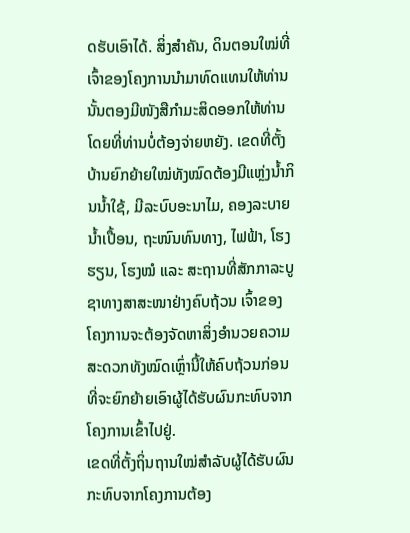ດຮັບເອົາໄດ້. ສິ່ງສຳຄັນ, ດິນຕອນໃໝ່ທີ່ເຈົ້າຂອງໂຄງການນຳມາທົດແທນໃຫ້ທ່ານນັ້ນຕອງມີໜັງສືກຳມະສິດອອກໃຫ້ທ່ານໂດຍທີ່ທ່ານບໍ່ຕ້ອງຈ່າຍຫຍັງ. ເຂດທີ່ຕັ້ງບ້ານຍົກຍ້າຍໃໝ່ທັງໝົດຕ້ອງມີແຫຼ່ງນ້ຳກິນນ້ຳໃຊ້, ມີລະບົບອະນາໄມ, ຄອງລະບາຍນ້ຳເປື້ອນ, ຖະໜົນທົນທາງ, ໄຟຟ້າ, ໂຮງຮຽນ, ໂຮງໝໍ ແລະ ສະຖານທີ່ສັກກາລະບູຊາທາງສາສະໜາຢ່າງຄົບຖ້ວນ ເຈົ້າຂອງໂຄງການຈະຕ້ອງຈັດຫາສິ່ງອຳນວຍຄວາມສະດວກທັງໝົດເຫຼົ່ານີ້ໃຫ້ຄົບຖ້ວນກ່ອນທີ່ຈະຍົກຍ້າຍເອົາຜູ້ໄດ້ຮັບຜົນກະທົບຈາກໂຄງການເຂົ້າໄປຢູ່.
ເຂດທີ່ຕັ້ງຖິ່ນຖານໃໝ່ສຳລັບຜູ້ໄດ້ຮັບຜົນກະທົບຈາກໂຄງການຕ້ອງ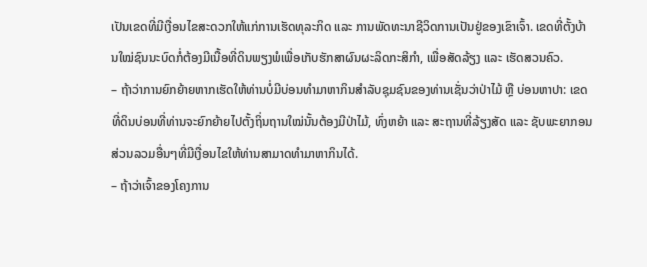ເປັນເຂດທີ່ມີເງື່ອນໄຂສະດວກໃຫ້ແກ່ການເຮັດທຸລະກິດ ແລະ ການພັດທະນາຊີວິດການເປັນຢູ່ຂອງເຂົາເຈົ້າ. ເຂດທີ່ຕັ້ງບ້ານໃໝ່ຊົນນະບົດກໍ່ຕ້ອງມີເນື້ອທີ່ດິນພຽງພໍເພື່ອເກັບຮັກສາຜົນຜະລິດກະສິກຳ, ເພື່ອສັດລ້ຽງ ແລະ ເຮັດສວນຄົວ.
– ຖ້າວ່າການຍົກຍ້າຍຫາກເຮັດໃຫ້ທ່ານບໍ່ມີບ່ອນທຳມາຫາກິນສຳລັບຊຸມຊົນຂອງທ່ານເຊັ່ນວ່າປ່າໄມ້ ຫຼື ບ່ອນຫາປາ: ເຂດທີ່ດິນບ່ອນທີ່ທ່ານຈະຍົກຍ້າຍໄປຕັ້ງຖິ່ນຖານໃໝ່ນັ້ນຕ້ອງມີປ່າໄມ້, ທົ່ງຫຍ້າ ແລະ ສະຖານທີ່ລ້ຽງສັດ ແລະ ຊັບພະຍາກອນສ່ວນລວມອື່ນໆທີ່ມີເງື່ອນໄຂໃຫ້ທ່ານສາມາດທຳມາຫາກິນໄດ້.
– ຖ້າວ່າເຈົ້າຂອງໂຄງການ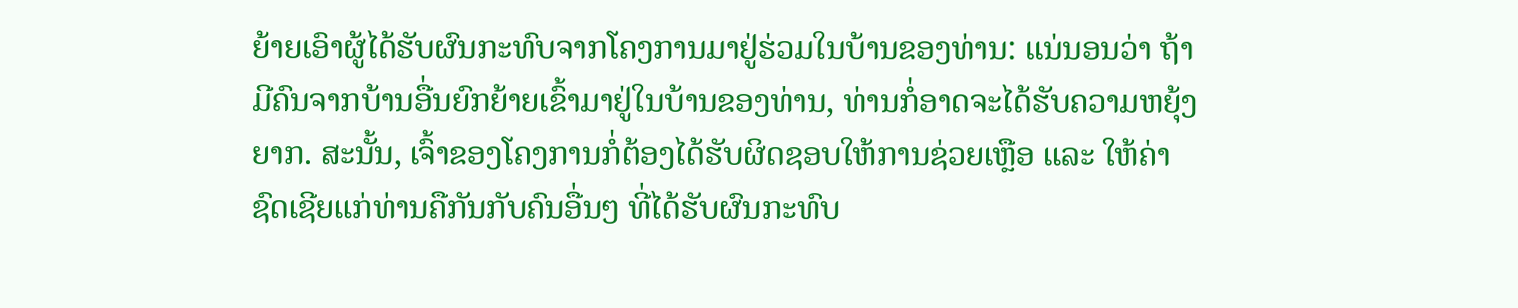ຍ້າຍເອົາຜູ້ໄດ້ຮັບຜົນກະທົບຈາກໂຄງການມາຢູ່ຮ່ວມໃນບ້ານຂອງທ່ານ: ແນ່ນອນວ່າ ຖ້າມີຄົນຈາກບ້ານອື່ນຍົກຍ້າຍເຂົ້າມາຢູ່ໃນບ້ານຂອງທ່ານ, ທ່ານກໍ່ອາດຈະໄດ້ຮັບຄວາມຫຍຸ້ງຍາກ. ສະນັ້ນ, ເຈົ້າຂອງໂຄງການກໍ່ຕ້ອງໄດ້ຮັບຜິດຊອບໃຫ້ການຊ່ວຍເຫຼືອ ແລະ ໃຫ້ຄ່າຊົດເຊີຍແກ່ທ່ານຄືກັນກັບຄົນອື່ນໆ ທີ່ໄດ້ຮັບຜົນກະທົບ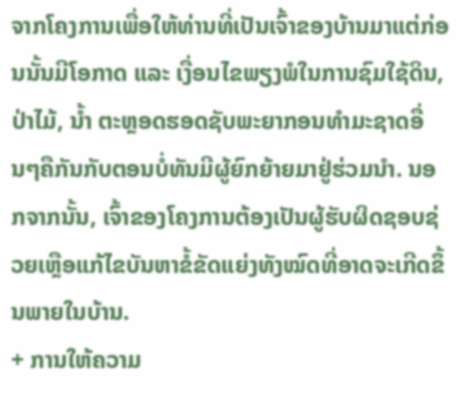ຈາກໂຄງການເພື່ອໃຫ້ທ່ານທີ່ເປັນເຈົ້າຂອງບ້ານມາແຕ່ກ່ອນນັ້ນມີໂອກາດ ແລະ ເງື່ອນໄຂພຽງພໍໃນການຊົມໃຊ້ດິນ,ປ່າໄມ້, ນ້ຳ ຕະຫຼອດຮອດຊັບພະຍາກອນທຳມະຊາດອື່ນໆຄືກັນກັບຕອນບໍ່ທັນມີຜູ້ຍົກຍ້າຍມາຢູ່ຮ່ວມນຳ. ນອກຈາກນັ້ນ, ເຈົ້າຂອງໂຄງການຕ້ອງເປັນຜູ້ຮັບຜິດຊອບຊ່ວຍເຫຼືອແກ້ໄຂບັນຫາຂໍ້ຂັດແຍ່ງທັງໝົດທີ່ອາດຈະເກີດຂຶ້ນພາຍໃນບ້ານ.
+ ການໃຫ້ຄວາມ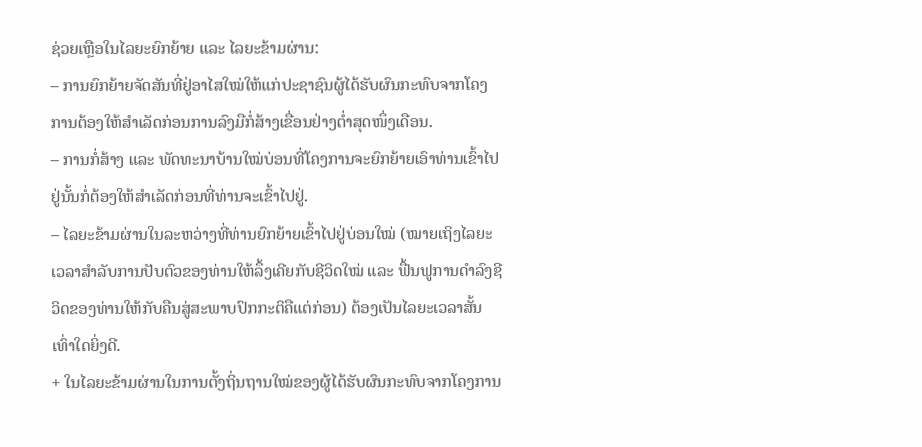ຊ່ວຍເຫຼືອໃນໄລຍະຍົກຍ້າຍ ແລະ ໄລຍະຂ້າມຜ່ານ:
– ການຍົກຍ້າຍຈັດສັນທີ່ຢູ່ອາໄສໃໝ່ໃຫ້ແກ່ປະຊາຊົນຜູ້ໄດ້ຮັບຜົນກະທົບຈາກໂຄງການຕ້ອງໃຫ້ສຳເລັດກ່ອນການລົງມືກໍ່ສ້າງເຂື່ອນຢ່າງຕ່ຳສຸດໜຶ່ງເດືອນ.
– ການກໍ່ສ້າງ ແລະ ພັດທະນາບ້ານໃໝ່ບ່ອນທີ່ໂຄງການຈະຍົກຍ້າຍເອົາທ່ານເຂົ້າໄປຢູ່ນັ້ນກໍ່ຕ້ອງໃຫ້ສຳເລັດກ່ອນທີ່ທ່ານຈະເຂົ້າໄປຢູ່.
– ໄລຍະຂ້າມຜ່ານໃນລະຫວ່າງທີ່ທ່ານຍົກຍ້າຍເຂົ້າໄປຢູ່ບ່ອນໃໝ່ (ໝາຍເຖິງໄລຍະເວລາສຳລັບການປັບຕົວຂອງທ່ານໃຫ້ລຶ້ງເຄີຍກັບຊີວິດໃໝ່ ແລະ ຟື້ນຟູການດຳລົງຊີວິດຂອງທ່ານໃຫ້ກັບຄືນສູ່ສະພາບປົກກະຕິຄືແຕ່ກ່ອນ) ຕ້ອງເປັນໄລຍະເວລາສັ້ນເທົ່າໃດຍິ່ງດີ.
+ ໃນໄລຍະຂ້າມຜ່ານໃນການຕັ້ງຖິ່ນຖານໃໝ່ຂອງຜູ້ໄດ້ຮັບຜົນກະທົບຈາກໂຄງການ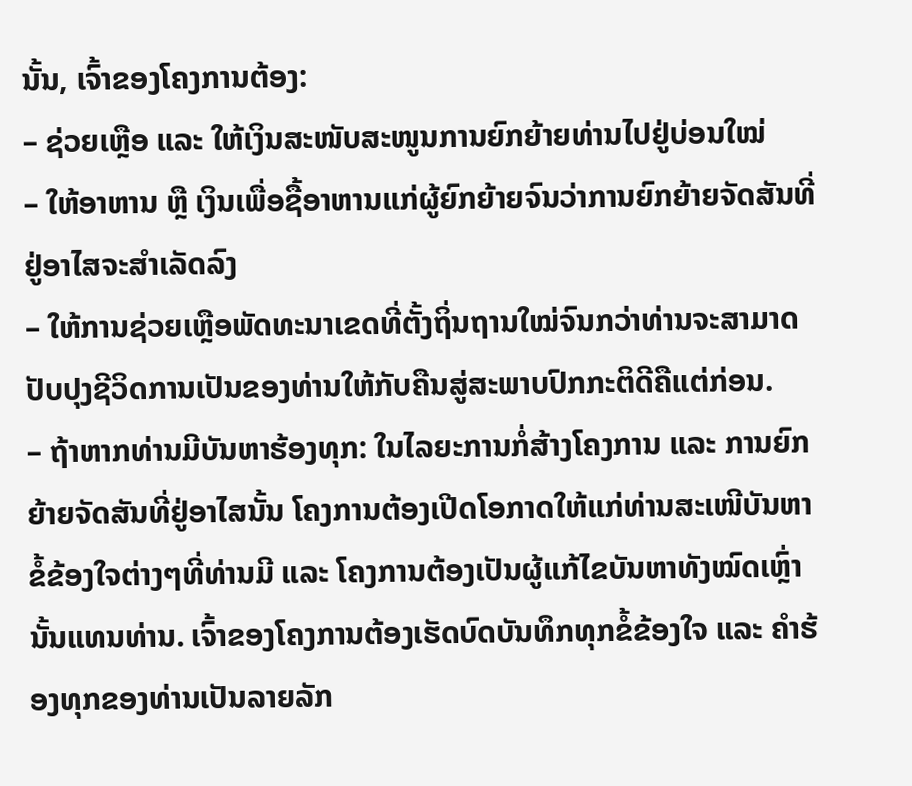ນັ້ນ, ເຈົ້າຂອງໂຄງການຕ້ອງ:
– ຊ່ວຍເຫຼືອ ແລະ ໃຫ້ເງິນສະໜັບສະໜູນການຍົກຍ້າຍທ່ານໄປຢູ່ບ່ອນໃໝ່
– ໃຫ້ອາຫານ ຫຼື ເງິນເພື່ອຊື້ອາຫານແກ່ຜູ້ຍົກຍ້າຍຈົນວ່າການຍົກຍ້າຍຈັດສັນທີ່ຢູ່ອາໄສຈະສຳເລັດລົງ
– ໃຫ້ການຊ່ວຍເຫຼືອພັດທະນາເຂດທີ່ຕັ້ງຖິ່ນຖານໃໝ່ຈົນກວ່າທ່ານຈະສາມາດປັບປຸງຊີວິດການເປັນຂອງທ່ານໃຫ້ກັບຄືນສູ່ສະພາບປົກກະຕິດີຄືແຕ່ກ່ອນ.
– ຖ້າຫາກທ່ານມີບັນຫາຮ້ອງທຸກ: ໃນໄລຍະການກໍ່ສ້າງໂຄງການ ແລະ ການຍົກຍ້າຍຈັດສັນທີ່ຢູ່ອາໄສນັ້ນ ໂຄງການຕ້ອງເປີດໂອກາດໃຫ້ແກ່ທ່ານສະເໜີບັນຫາຂໍ້ຂ້ອງໃຈຕ່າງໆທີ່ທ່ານມີ ແລະ ໂຄງການຕ້ອງເປັນຜູ້ແກ້ໄຂບັນຫາທັງໝົດເຫຼົ່ານັ້ນແທນທ່ານ. ເຈົ້າຂອງໂຄງການຕ້ອງເຮັດບົດບັນທຶກທຸກຂໍ້ຂ້ອງໃຈ ແລະ ຄຳຮ້ອງທຸກຂອງທ່ານເປັນລາຍລັກ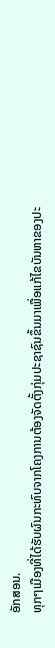ອັກສອນ.
ທຸກໆເມືອງທີ່ໄດ້ຮັບຜົນກະທົບຈາກໂຄງການຕ້ອງຈັດຕັ້ງກຸ່ມປະຊາຊົນຂຶ້ນມາເພື່ອແກ້ໄຂບັນຫາຂອງປະ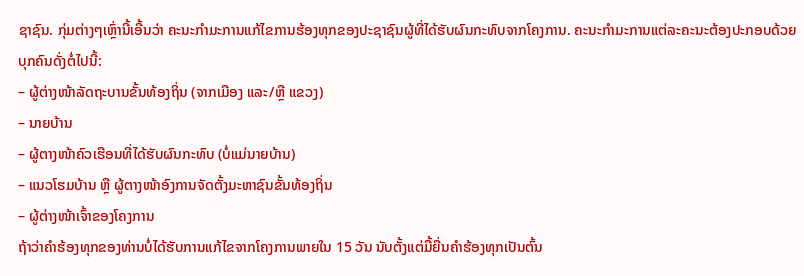ຊາຊົນ. ກຸ່ມຕ່າງໆເຫຼົ່ານີ້ເອີ້ນວ່າ ຄະນະກຳມະການແກ້ໄຂການຮ້ອງທຸກຂອງປະຊາຊົນຜູ້ທີ່ໄດ້ຮັບຜົນກະທົບຈາກໂຄງການ. ຄະນະກຳມະການແຕ່ລະຄະນະຕ້ອງປະກອບດ້ວຍບຸກຄົນດັ່ງຕໍ່ໄປນີ້:
– ຜູ້ຕ່າງໜ້າລັດຖະບານຂັ້ນທ້ອງຖິ່ນ (ຈາກເມືອງ ແລະ/ຫຼື ແຂວງ)
– ນາຍບ້ານ
– ຜູ້ຕາງໜ້າຄົວເຮືອນທີ່ໄດ້ຮັບຜົນກະທົບ (ບໍ່ແມ່ນາຍບ້ານ)
– ແນວໂຮມບ້ານ ຫຼື ຜູ້ຕາງໜ້າອົງການຈັດຕັ້ງມະຫາຊົນຂັ້ນທ້ອງຖິ່ນ
– ຜູ້ຕ່າງໜ້າເຈົ້າຂອງໂຄງການ
ຖ້າວ່າຄຳຮ້ອງທຸກຂອງທ່ານບໍ່ໄດ້ຮັບການແກ້ໄຂຈາກໂຄງການພາຍໃນ 15 ວັນ ນັບຕັ້ງແຕ່ມື້ຍື່ນຄຳຮ້ອງທຸກເປັນຕົ້ນ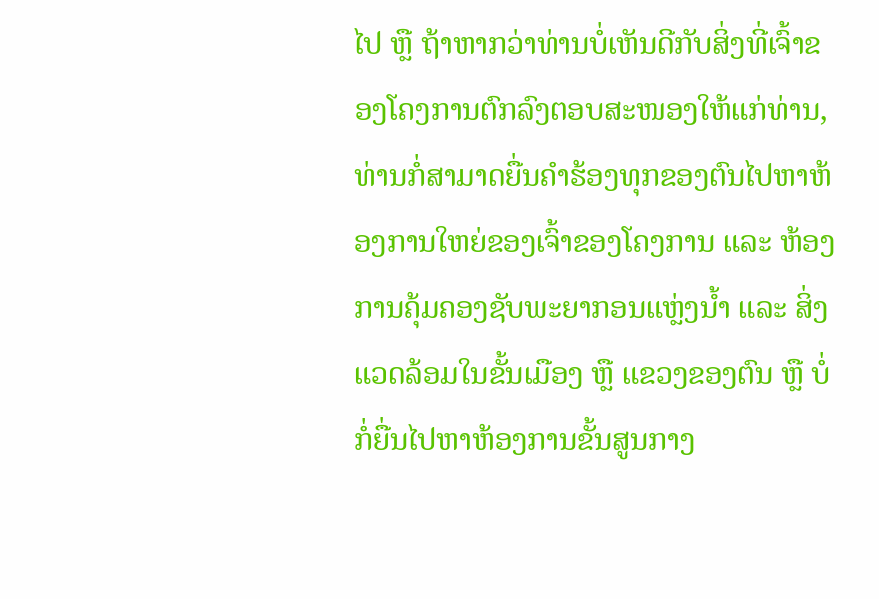ໄປ ຫຼື ຖ້າຫາກວ່າທ່ານບໍ່ເຫັນດີກັບສິ່ງທີ່ເຈົ້າຂອງໂຄງການຕົກລົງຕອບສະໜອງໃຫ້ແກ່ທ່ານ, ທ່ານກໍ່ສາມາດຍື່ນຄຳຮ້ອງທຸກຂອງຕົນໄປຫາຫ້ອງການໃຫຍ່ຂອງເຈົ້າຂອງໂຄງການ ແລະ ຫ້ອງການຄຸ້ມຄອງຊັບພະຍາກອນແຫຼ່ງນ້ຳ ແລະ ສິ່ງແວດລ້ອມໃນຂັ້ນເມືອງ ຫຼື ແຂວງຂອງຕົນ ຫຼື ບໍ່ກໍ່ຍື່ນໄປຫາຫ້ອງການຂັ້ນສູນກາງ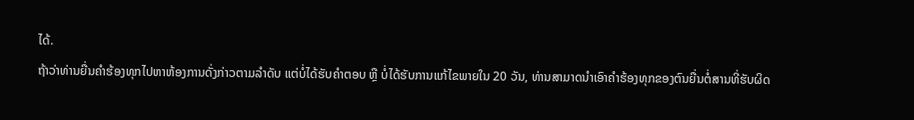ໄດ້.
ຖ້າວ່າທ່ານຍື່ນຄຳຮ້ອງທຸກໄປຫາຫ້ອງການດັ່ງກ່າວຕາມລຳດັບ ແຕ່ບໍ່ໄດ້ຮັບຄຳຕອບ ຫຼື ບໍ່ໄດ້ຮັບການແກ້ໄຂພາຍໃນ 20 ວັນ, ທ່ານສາມາດນຳເອົາຄຳຮ້ອງທຸກຂອງຕົນຍື່ນຕໍ່ສານທີ່ຮັບຜິດ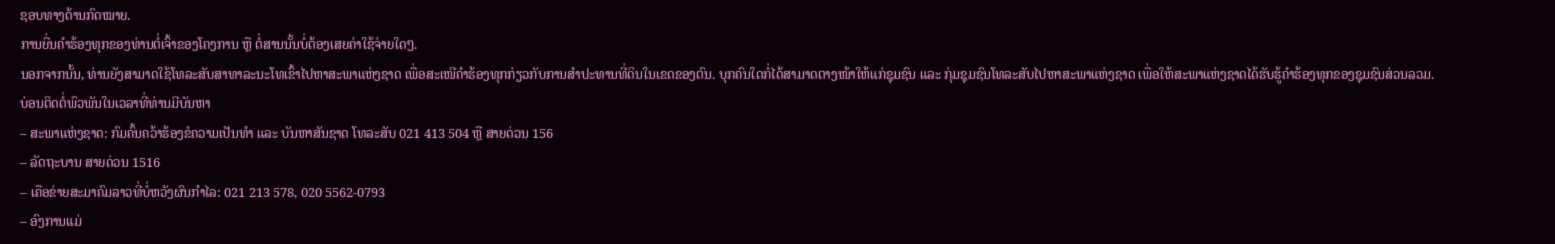ຊອບທາງດ້ານກົດໝາຍ.
ການຍື່ນຄຳຮ້ອງທຸກຂອງທ່ານຕໍ່ເຈົ້າຂອງໂຄງການ ຫຼື ຕໍ່ສານນັ້ນບໍ່ຕ້ອງເສຍຄ່າໃຊ້ຈ່າຍໃດໆ.
ນອກຈາກນັ້ນ, ທ່ານຍັງສາມາດໃຊ້ໂທລະສັບສາທາລະນະໂທເຂົ້າໄປຫາສະພາແຫ່ງຊາດ ເພື່ອສະເໜີຄຳຮ້ອງທຸກກ່ຽວກັບການສຳປະທານທີ່ດິນໃນເຂດຂອງຕົນ. ບຸກຄົນໃດກໍ່ໄດ້ສາມາດຕາງໜ້າໃຫ້ແກ່ຊຸມຊົນ ແລະ ກຸ່ມຊຸມຊົນໂທລະສັບໄປຫາສະພາແຫ່ງຊາດ ເພື່ອໃຫ້ສະພາແຫ່ງຊາດໄດ້ຮັບຮູ້ຄຳຮ້ອງທຸກຂອງຊຸມຊົນສ່ວນລວມ.
ບ່ອນຕິດຕໍ່ພົວພັນໃນເວລາທີ່ທ່ານມີບັນຫາ
– ສະພາແຫ່ງຊາດ: ກົມຄົ້ນຄວ້າຮ້ອງຂໍຄວາມເປັນທຳ ແລະ ບັນຫາສັນຊາດ ໂທລະສັບ 021 413 504 ຫຼື ສາຍດ່ວນ 156
– ລັດຖະບານ ສາຍດ່ວນ 1516
– ເຄືອຂ່າຍສະມາຄົມລາວທີ່ບໍ່ຫວັງຜົນກຳໄລ: 021 213 578, 020 5562-0793
– ອົງການແມ່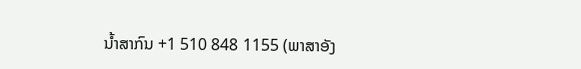ນ້ຳສາກົນ +1 510 848 1155 (ພາສາອັງ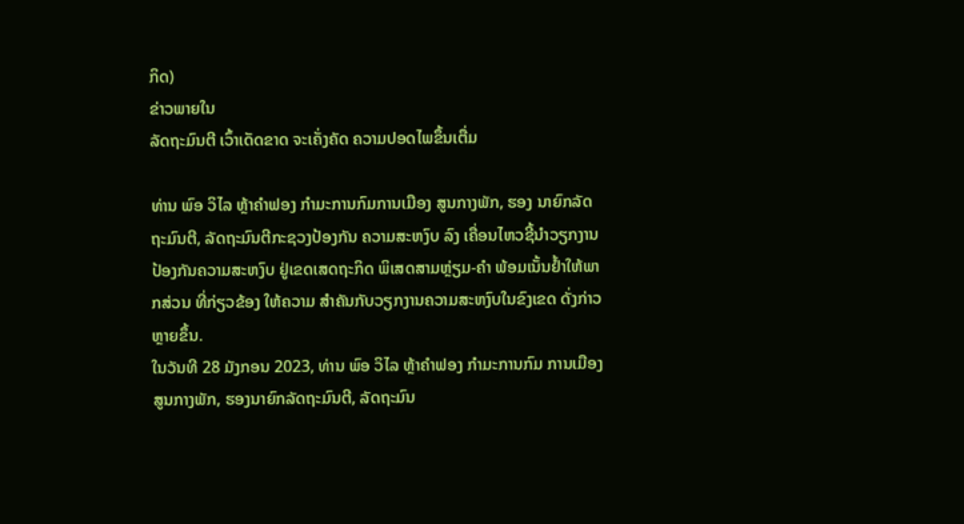ກິດ)
ຂ່າວພາຍໃນ
ລັດຖະມົນຕີ ເວົ້າເດັດຂາດ ຈະເຄັ່ງຄັດ ຄວາມປອດໄພຂຶ້ນເຕື່ມ

ທ່ານ ພົອ ວິໄລ ຫຼ້າຄໍາຟອງ ກໍາມະການກົມການເມືອງ ສູນກາງພັກ, ຮອງ ນາຍົກລັດຖະມົນຕີ, ລັດຖະມົນຕີກະຊວງປ້ອງກັນ ຄວາມສະຫງົບ ລົງ ເຄື່ອນໄຫວຊີ້ນໍາວຽກງານປ້ອງກັນຄວາມສະຫງົບ ຢູ່ເຂດເສດຖະກິດ ພິເສດສາມຫຼ່ຽມ-ຄໍາ ພ້ອມເນັ້ນຢໍ້າໃຫ້ພາກສ່ວນ ທີ່ກ່ຽວຂ້ອງ ໃຫ້ຄວາມ ສໍາຄັນກັບວຽກງານຄວາມສະຫງົບໃນຂົງເຂດ ດັ່ງກ່າວຫຼາຍຂຶ້ນ.
ໃນວັນທີ 28 ມັງກອນ 2023, ທ່ານ ພົອ ວິໄລ ຫຼ້າຄໍາຟອງ ກໍາມະການກົມ ການເມືອງສູນກາງພັກ, ຮອງນາຍົກລັດຖະມົນຕີ, ລັດຖະມົນ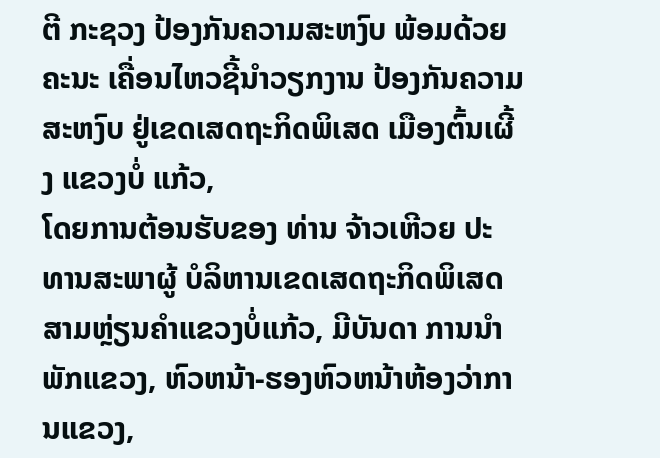ຕີ ກະຊວງ ປ້ອງກັນຄວາມສະຫງົບ ພ້ອມດ້ວຍຄະນະ ເຄື່ອນໄຫວຊີ້ນໍາວຽກງານ ປ້ອງກັນຄວາມສະຫງົບ ຢູ່ເຂດເສດຖະກິດພິເສດ ເມືອງຕົ້ນເຜີ້ງ ແຂວງບໍ່ ແກ້ວ,
ໂດຍການຕ້ອນຮັບຂອງ ທ່ານ ຈ້າວເຫີວຍ ປະທານສະພາຜູ້ ບໍລິຫານເຂດເສດຖະກິດພິເສດ ສາມຫຼ່ຽນຄໍາແຂວງບໍ່ແກ້ວ, ມີບັນດາ ການນໍາພັກແຂວງ, ຫົວຫນ້າ-ຮອງຫົວຫນ້າຫ້ອງວ່າການແຂວງ,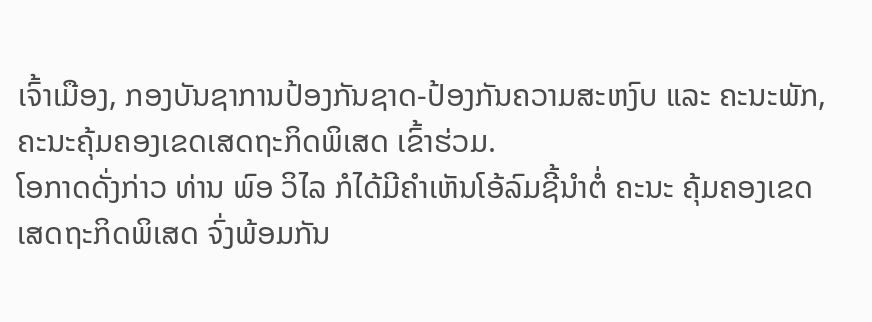ເຈົ້າເມືອງ, ກອງບັນຊາການປ້ອງກັນຊາດ-ປ້ອງກັນຄວາມສະຫງົບ ແລະ ຄະນະພັກ, ຄະນະຄຸ້ມຄອງເຂດເສດຖະກິດພິເສດ ເຂົ້າຮ່ວມ.
ໂອກາດດັ່ງກ່າວ ທ່ານ ພົອ ວິໄລ ກໍໄດ້ມີຄໍາເຫັນໂອ້ລົມຊີ້ນໍາຕໍ່ ຄະນະ ຄຸ້ມຄອງເຂດເສດຖະກິດພິເສດ ຈົ່ງພ້ອມກັນ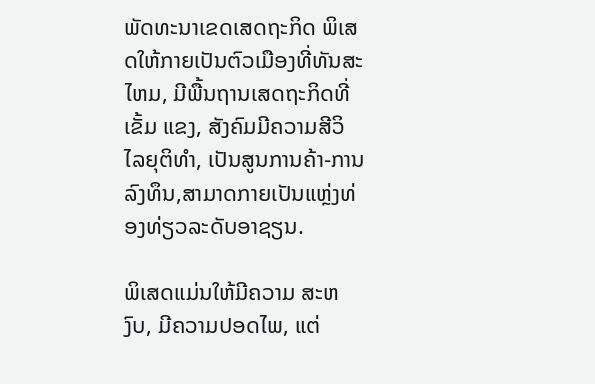ພັດທະນາເຂດເສດຖະກິດ ພິເສດໃຫ້ກາຍເປັນຕົວເມືອງທີ່ທັນສະໄຫມ, ມີພື້ນຖານເສດຖະກິດທີ່ເຂັ້ມ ແຂງ, ສັງຄົມມີຄວາມສີວິໄລຍຸຕິທໍາ, ເປັນສູນການຄ້າ-ການລົງທຶນ,ສາມາດກາຍເປັນແຫຼ່ງທ່ອງທ່ຽວລະດັບອາຊຽນ.

ພິເສດແມ່ນໃຫ້ມີຄວາມ ສະຫງົບ, ມີຄວາມປອດໄພ, ແຕ່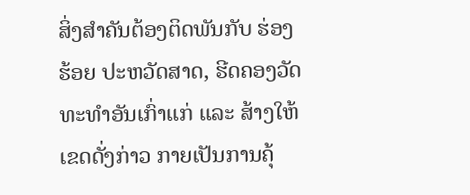ສິ່ງສໍາຄັນຕ້ອງຕິດພັນກັບ ຮ່ອງຮ້ອຍ ປະຫວັດສາດ, ຮີດຄອງວັດທະທໍາອັນເກົ່າແກ່ ແລະ ສ້າງໃຫ້ເຂດດັ່ງກ່າວ ກາຍເປັນການຄຸ້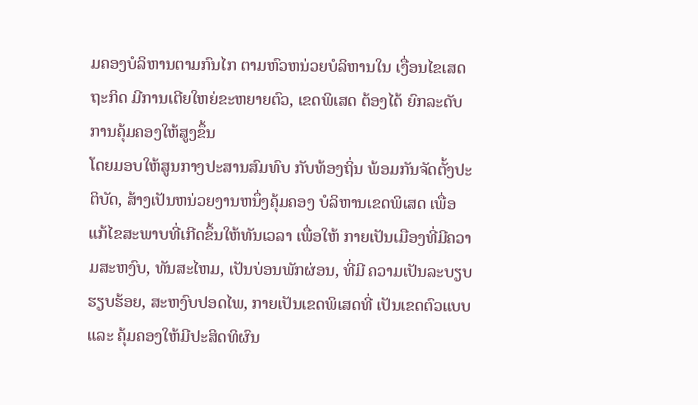ມຄອງບໍລິຫານຕາມກົນໄກ ຕາມຫົວຫນ່ວຍບໍລິຫານໃນ ເງື່ອນໄຂເສດຖະກິດ ມີການເຕີຍໃຫຍ່ຂະຫຍາຍຕົວ, ເຂດພິເສດ ຕ້ອງໄດ້ ຍົກລະດັບການຄຸ້ມຄອງໃຫ້ສູງຂຶ້ນ
ໂດຍມອບໃຫ້ສູນກາງປະສານສົມທົບ ກັບທ້ອງຖິ່ນ ພ້ອມກັນຈັດຕັ້ງປະຕິບັດ, ສ້າງເປັນຫນ່ວຍງານຫນຶ່ງຄຸ້ມຄອງ ບໍລິຫານເຂດພິເສດ ເພື່ອແກ້ໄຂສະພາບທີ່ເກີດຂຶ້ນໃຫ້ທັນເວລາ ເພື່ອໃຫ້ ກາຍເປັນເມືອງທີ່ມີຄວາມສະຫງົບ, ທັນສະໄຫມ, ເປັນບ່ອນພັກຜ່ອນ, ທີ່ມີ ຄວາມເປັນລະບຽບຮຽບຮ້ອຍ, ສະຫງົບປອດໄພ, ກາຍເປັນເຂດພິເສດທີ່ ເປັນເຂດຕົວແບບ ແລະ ຄຸ້ມຄອງໃຫ້ມີປະສິດທິຜົນ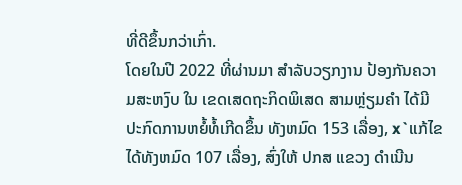ທີ່ດີຂຶ້ນກວ່າເກົ່າ.
ໂດຍໃນປີ 2022 ທີ່ຜ່ານມາ ສໍາລັບວຽກງານ ປ້ອງກັນຄວາມສະຫງົບ ໃນ ເຂດເສດຖະກິດພິເສດ ສາມຫຼ່ຽມຄໍາ ໄດ້ມີປະກົດການຫຍໍ້ທໍ້ເກີດຂຶ້ນ ທັງຫມົດ 153 ເລື່ອງ, x`ແກ້ໄຂໄດ້ທັງຫມົດ 107 ເລື່ອງ, ສົ່ງໃຫ້ ປກສ ແຂວງ ດໍາເນີນ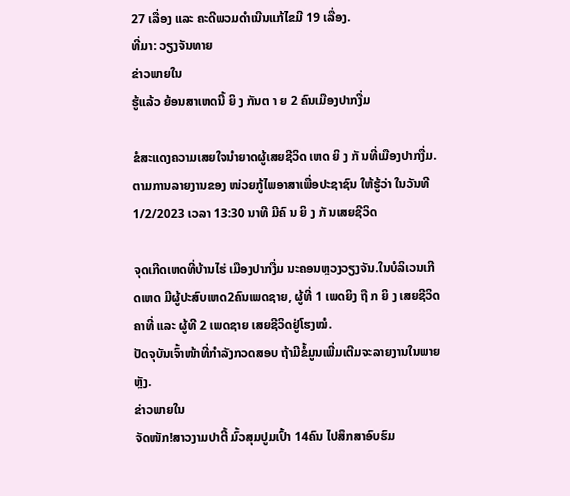27 ເລື່ອງ ແລະ ຄະດີພວມດໍາເນີນແກ້ໄຂມີ 19 ເລື່ອງ.
ທີ່ມາ: ວຽງຈັນທາຍ
ຂ່າວພາຍໃນ
ຮູ້ແລ້ວ ຍ້ອນສາເຫດນີ້ ຍິ ງ ກັນຕ າ ຍ 2 ຄົນເມືອງປາກງື່ມ

ຂໍສະແດງຄວາມເສຍໃຈນຳຍາດຜູ້ເສຍຊີວິດ ເຫດ ຍິ ງ ກັ ນທີ່ເມືອງປາກງື່ມ.
ຕາມການລາຍງານຂອງ ໜ່ວຍກູ້ໄພອາສາເພື່ອປະຊາຊົນ ໃຫ້ຮູ້ວ່າ ໃນວັນທີ 1/2/2023 ເວລາ 13:30 ນາທີ ມີຄົ ນ ຍິ ງ ກັ ນເສຍຊີວິດ

ຈຸດເກີດເຫດທີ່ບ້ານໄຮ່ ເມືອງປາກງື່ມ ນະຄອນຫຼວງວຽງຈັນ.ໃນບໍລິເວນເກີດເຫດ ມີຜູ້ປະສົບເຫດ2ຄົນເພດຊາຍ, ຜູ້ທີ່ 1 ເພດຍິງ ຖື ກ ຍິ ງ ເສຍຊີວິດຄາທີ່ ແລະ ຜູ້ທີ 2 ເພດຊາຍ ເສຍຊີວິດຢູ່ໂຮງໝໍ.
ປັດຈຸບັນເຈົ້າໜ້າທີ່ກຳລັງກວດສອບ ຖ້າມີຂໍ້ມູນເພີ່ມເຕີມຈະລາຍງານໃນພາຍຫຼັງ.
ຂ່າວພາຍໃນ
ຈັດໜັກ!ສາວງາມປາຕີ້ ມົ້ວສຸມປູມເປົ້າ 14ຄົນ ໄປສຶກສາອົບຮົມ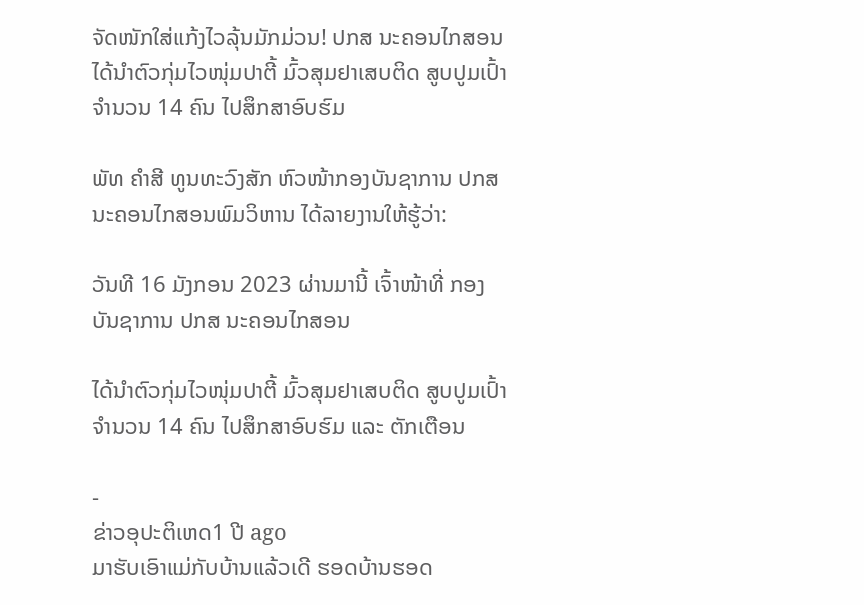ຈັດໜັກໃສ່ແກ້ງໄວລຸ້ນມັກມ່ວນ! ປກສ ນະຄອນໄກສອນ ໄດ້ນຳຕົວກຸ່ມໄວໜຸ່ມປາຕີ້ ມົ້ວສຸມຢາເສບຕິດ ສູບປູມເປົ້າ ຈຳນວນ 14 ຄົນ ໄປສຶກສາອົບຮົມ

ພັທ ຄຳສີ ທູນທະວົງສັກ ຫົວໜ້າກອງບັນຊາການ ປກສ ນະຄອນໄກສອນພົມວິຫານ ໄດ້ລາຍງານໃຫ້ຮູ້ວ່າ:

ວັນທີ 16 ມັງກອນ 2023 ຜ່ານມານີ້ ເຈົ້າໜ້າທີ່ ກອງບັນຊາການ ປກສ ນະຄອນໄກສອນ

ໄດ້ນຳຕົວກຸ່ມໄວໜຸ່ມປາຕີ້ ມົ້ວສຸມຢາເສບຕິດ ສູບປູມເປົ້າ ຈຳນວນ 14 ຄົນ ໄປສຶກສາອົບຮົມ ແລະ ຕັກເຕືອນ

-
ຂ່າວອຸປະຕິເຫດ1 ປີ ago
ມາຮັບເອົາແມ່ກັບບ້ານແລ້ວເດີ ຮອດບ້ານຮອດ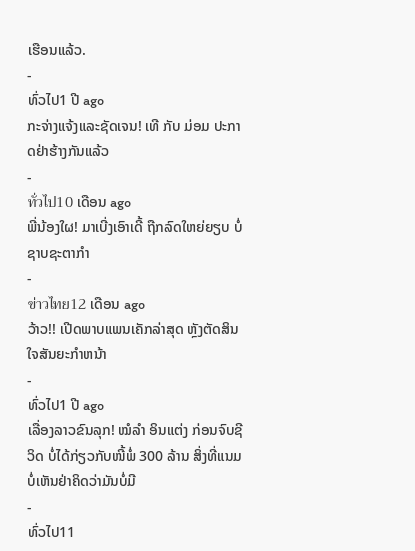ເຮືອນແລ້ວ.
-
ທົ່ວໄປ1 ປີ ago
ກະຈ່າງແຈ້ງແລະຊັດເຈນ! ເທີ ກັບ ມ່ອມ ປະກາດຢ່າຮ້າງກັນແລ້ວ
-
ทั่วไป10 ເດືອນ ago
ພີ່ນ້ອງໃຜ! ມາເບີ່ງເອົາເດີ້ ຖືກລົດໃຫຍ່ຍຽບ ບໍ່ຊາບຊະຕາກຳ
-
ข่าวไทย12 ເດືອນ ago
ວ້າວ!! ເປີດພາບແພນເຄັກລ່າສຸດ ຫຼັງຕັດສິນໃຈສັນຍະກຳຫນ້າ
-
ທົ່ວໄປ1 ປີ ago
ເລື່ອງລາວຂົນລຸກ! ໝໍລຳ ອິນແຕ່ງ ກ່ອນຈົບຊີວິດ ບໍ່ໄດ້ກ່ຽວກັບໜີ້ພໍ່ 300 ລ້ານ ສິ່ງທີ່ແນມບໍ່ເຫັນຢ່າຄິດວ່າມັນບໍ່ມີ
-
ທົ່ວໄປ11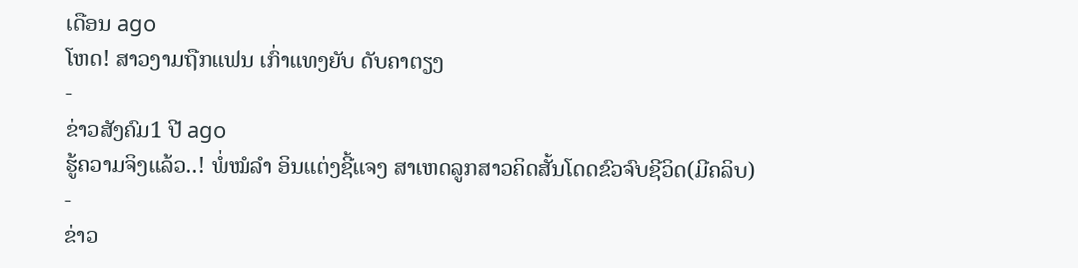ເດືອນ ago
ໂຫດ! ສາວງາມຖືກແຟນ ເກົ່າແທງຍັບ ດັບຄາຕຽງ
-
ຂ່າວສັງຄົມ1 ປີ ago
ຮູ້ຄວາມຈິງແລ້ວ..! ພໍ່ໝໍລຳ ອິນແຕ່ງຊີ້ແຈງ ສາເຫດລູກສາວຄິດສັ້ນໂດດຂົວຈົບຊີວິດ(ມີຄລິບ)
-
ຂ່າວ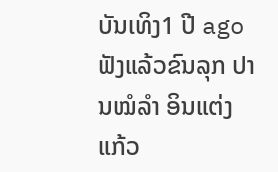ບັນເທິງ1 ປີ ago
ຟັງແລ້ວຂົນລຸກ ປານໝໍລຳ ອິນແຕ່ງ ແກ້ວ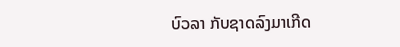ບົວລາ ກັບຊາດລົງມາເກີດ